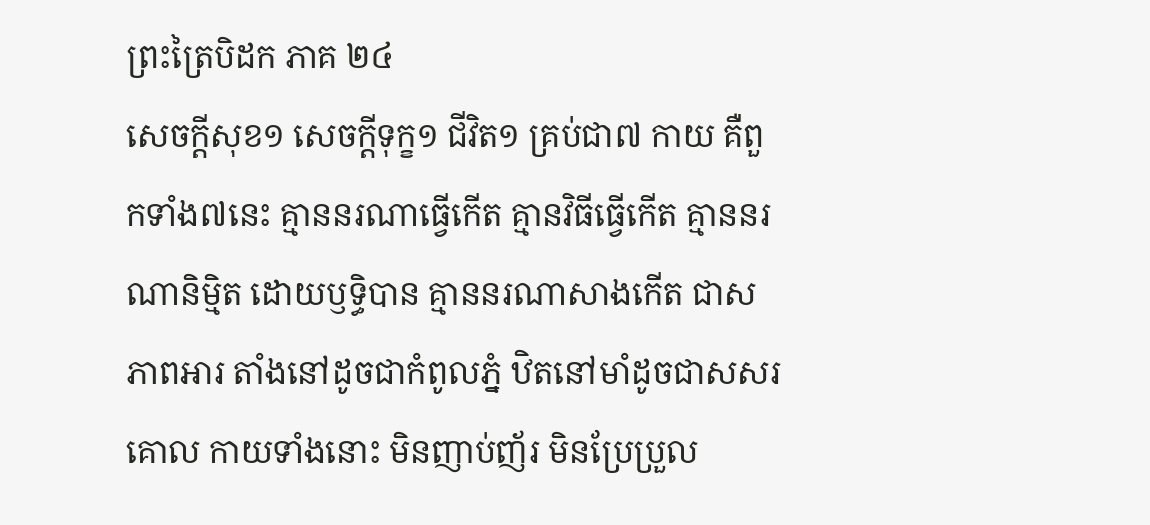ព្រះត្រៃបិដក ភាគ ២៤
សេចក្តីសុខ១ សេចក្តីទុក្ខ១ ជីវិត១ គ្រប់ជា៧ កាយ គឺពួកទាំង៧នេះ គ្មាននរណាធ្វើកើត គ្មានវិធីធ្វើកើត គ្មាននរណានិម្មិត ដោយឫទ្ធិបាន គ្មាននរណាសាងកើត ជាសភាពអារ តាំងនៅដូចជាកំពូលភ្នំ ឋិតនៅមាំដូចជាសសរគោល កាយទាំងនោះ មិនញាប់ញ័រ មិនប្រែប្រួល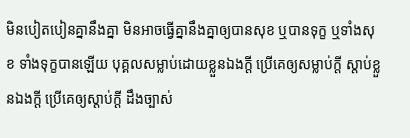មិនបៀតបៀនគ្នានឹងគ្នា មិនអាចធ្វើគ្នានឹងគ្នាឲ្យបានសុខ ឬបានទុក្ខ ឬទាំងសុខ ទាំងទុក្ខបានឡើយ បុគ្គលសម្លាប់ដោយខ្លួនឯងក្តី ប្រើគេឲ្យសម្លាប់ក្តី ស្តាប់ខ្លួនឯងក្តី ប្រើគេឲ្យស្តាប់ក្តី ដឹងច្បាស់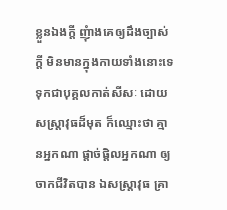ខ្លួនឯងក្តី ញុំាងគេឲ្យដឹងច្បាស់ក្តី មិនមានក្នុងកាយទាំងនោះទេ ទុកជាបុគ្គលកាត់សីសៈ ដោយសស្ត្រាវុធដ៏មុត ក៏ឈ្មោះថា គ្មានអ្នកណា ផ្តាច់ផ្តិលអ្នកណា ឲ្យចាកជីវិតបាន ឯសស្ត្រាវុធ គ្រា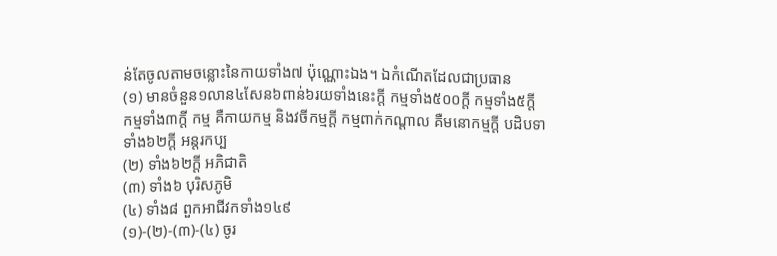ន់តែចូលតាមចន្លោះនៃកាយទាំង៧ ប៉ុណ្ណោះឯង។ ឯកំណើតដែលជាប្រធាន
(១) មានចំនួន១លាន៤សែន៦ពាន់៦រយទាំងនេះក្តី កម្មទាំង៥០០ក្តី កម្មទាំង៥ក្តី កម្មទាំង៣ក្តី កម្ម គឺកាយកម្ម និងវចីកម្មក្តី កម្មពាក់កណ្តាល គឺមនោកម្មក្តី បដិបទាទាំង៦២ក្តី អន្តរកប្ប
(២) ទាំង៦២ក្តី អភិជាតិ
(៣) ទាំង៦ បុរិសភូមិ
(៤) ទាំង៨ ពួកអាជីវកទាំង១៤៩
(១)-(២)-(៣)-(៤) ចូរ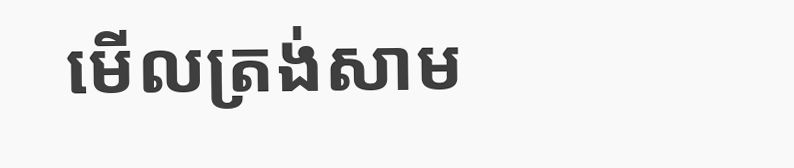មើលត្រង់សាម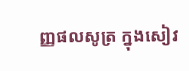ញ្ញផលសូត្រ ក្នុងសៀវ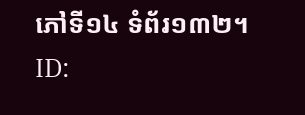ភៅទី១៤ ទំព័រ១៣២។
ID: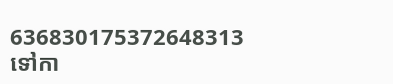636830175372648313
ទៅកា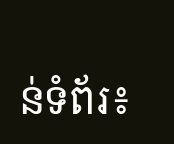ន់ទំព័រ៖